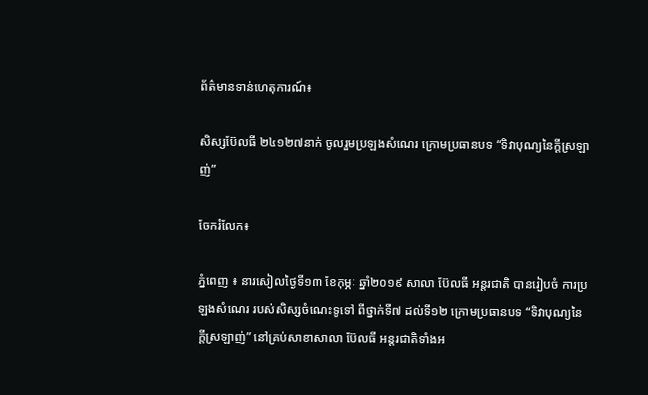ព័ត៌មានទាន់ហេតុការណ៍៖

សិស្សប៊ែលធី ២៤១២៧នាក់ ចូលរួមប្រឡងសំណេរ ក្រោមប្រធានបទ “ទិវាបុណ្យនៃក្ដីស្រឡាញ់”

ចែករំលែក៖

ភ្នំពេញ ៖ នារសៀលថ្ងៃទី១៣ ខែកុម្ភៈ ឆ្នាំ២០១៩ សាលា ប៊ែលធី អន្តរជាតិ បានរៀបចំ ការប្រឡងសំណេរ របស់សិស្សចំណេះទូទៅ ពីថ្នាក់ទី៧ ដល់ទី១២ ក្រោមប្រធានបទ “ទិវាបុណ្យនៃក្ដីស្រឡាញ់” នៅគ្រប់សាខាសាលា ប៊ែលធី អន្តរជាតិទាំងអ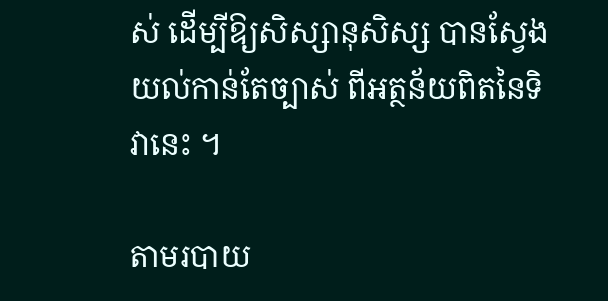ស់ ដើម្បីឱ្យសិស្សានុសិស្ស បានស្វែងយល់កាន់តែច្បាស់ ពីអត្ថន័យពិតនៃទិវានេះ ។

តាមរបាយ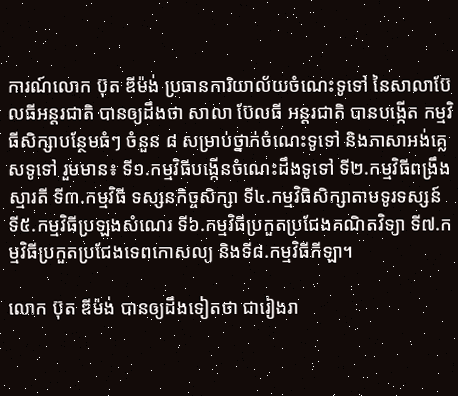ការណ៍លោក ប៊ុត ឌីម៉ង់ ប្រធានការិយាល័យចំណេះទូទៅ នៃសាលាប៊ែលធីអន្តរជាតិ បានឲ្យដឹងថា សាលា ប៊ែលធី អន្តរជាតិ បានបង្កើត កម្មវិធីសិក្សាបន្ថែមធំៗ ចំនួន ៨ សម្រាប់ថ្នាក់ចំណេះទូទៅ និងភាសាអង់គ្លេសទូទៅ រួមមាន៖ ទី១.កម្មវិធីបង្កើនចំណេះដឹងទូទៅ ទី២.កម្មវិធីពង្រឹងស្មារតី ទី៣.កម្មវិធី ទស្សនកិច្ចសិក្សា ទី៤.កម្មវិធិសិក្សាតាមទូរទស្សន៍ ទី៥.កម្មវិធីប្រឡងសំណេរ ទី៦.កម្មវិធីប្រកួតប្រជែងគណិតវិទ្យា ទី៧.កម្មវិធីប្រកួតប្រជែងទេពកោសល្យ និងទី៨.កម្មវិធីកីឡា។

លោក ប៊ុត ឌីម៉ង់ បានឲ្យដឹងទៀតថា ជារៀងរា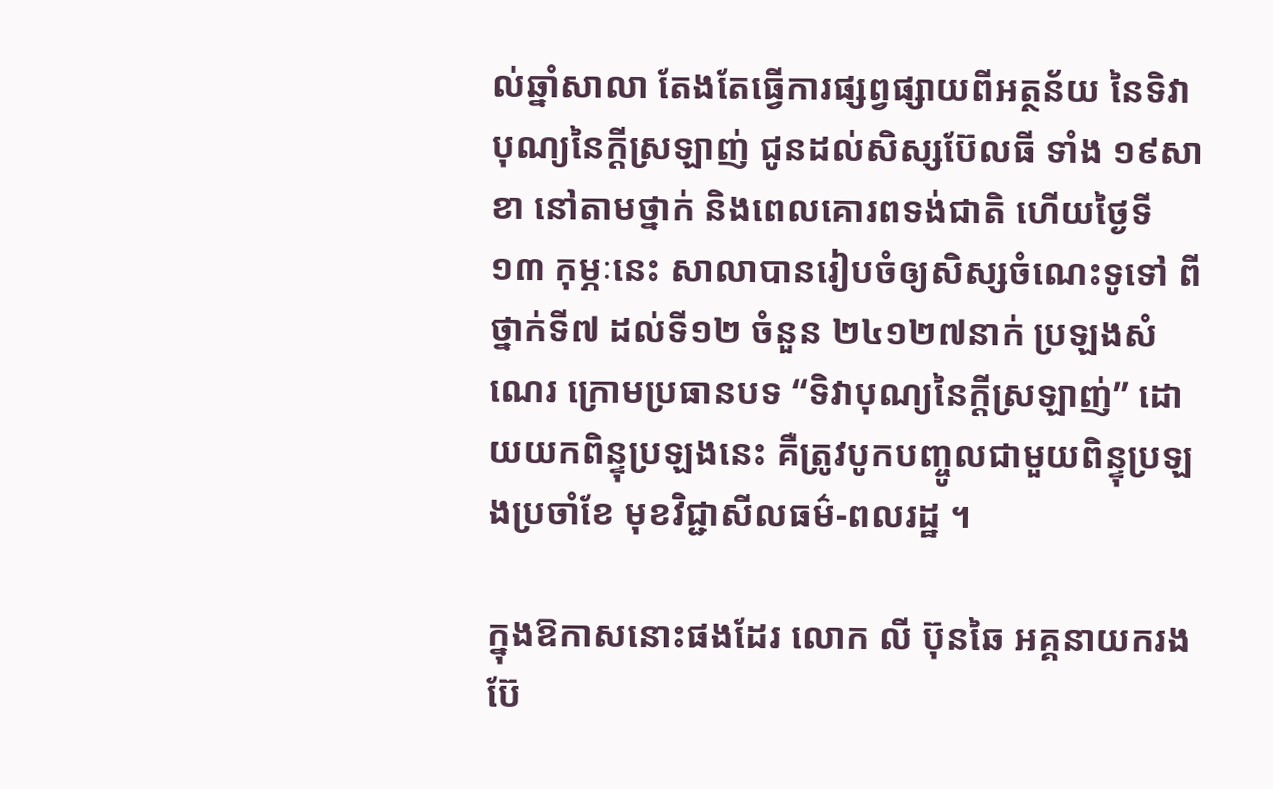ល់ឆ្នាំសាលា តែងតែធ្វើការផ្សព្វផ្សាយពីអត្ថន័យ នៃទិវាបុណ្យនៃក្ដីស្រឡាញ់ ជូនដល់សិស្សប៊ែលធី ទាំង ១៩សាខា នៅតាមថ្នាក់ និងពេលគោរពទង់ជាតិ ហើយថ្ងៃទី១៣ កុម្ភៈនេះ សាលាបានរៀបចំឲ្យសិស្សចំណេះទូទៅ ពីថ្នាក់ទី៧ ដល់ទី១២ ចំនួន ២៤១២៧នាក់ ប្រឡងសំណេរ ក្រោមប្រធានបទ “ទិវាបុណ្យនៃក្ដីស្រឡាញ់” ដោយយកពិន្ទុប្រឡងនេះ គឺត្រូវបូកបញ្ចូលជាមួយពិន្ទុប្រឡងប្រចាំខែ មុខវិជ្ជាសីលធម៌-ពលរដ្ឋ ។

ក្នុងឱកាសនោះផងដែរ លោក លី ប៊ុនឆៃ អគ្គនាយករង ប៊ែ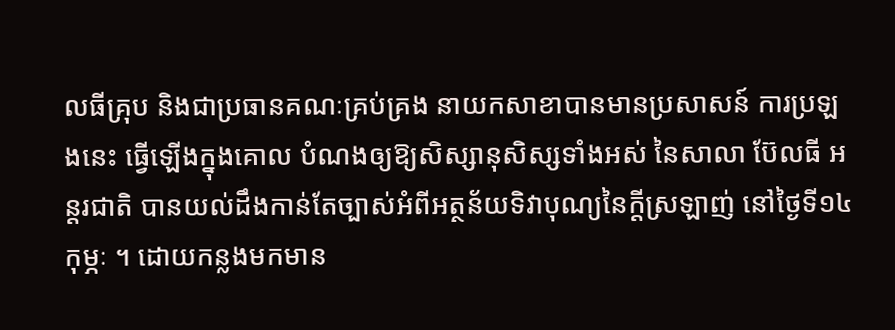លធីគ្រុប និងជាប្រធានគណៈគ្រប់គ្រង នាយកសាខាបានមានប្រសាសន៍ ការប្រឡងនេះ ធ្វើឡើងក្នុងគោល បំណងឲ្យឱ្យសិស្សានុសិស្សទាំងអស់ នៃសាលា ប៊ែលធី អន្តរជាតិ បានយល់ដឹងកាន់តែច្បាស់អំពីអត្ថន័យទិវាបុណ្យនៃក្ដីស្រឡាញ់ នៅថ្ងៃទី១៤ កុម្ភៈ ។ ដោយកន្លងមកមាន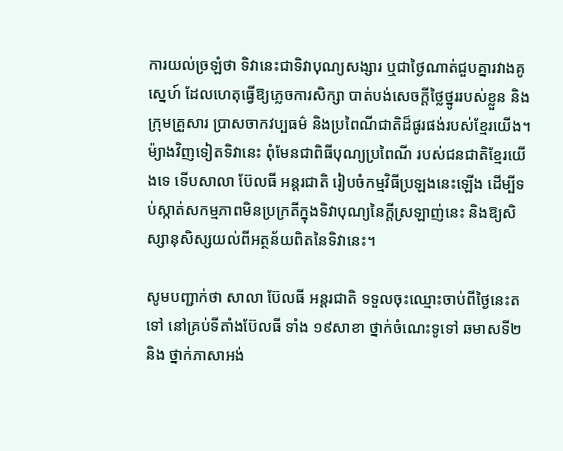ការយល់ច្រឡំថា ទិវានេះជាទិវាបុណ្យសង្សារ ឬជាថ្ងៃណាត់ជួបគ្នារវាងគូស្នេហ៍ ដែលហេតុធ្វើឱ្យភ្លេចការសិក្សា បាត់បង់សេចក្ដីថ្លៃថ្នូររបស់ខ្លួន និងក្រុមគ្រួសារ ប្រាសចាកវប្បធម៌ និងប្រពៃណីជាតិដ៏ផូរផង់របស់ខ្មែរយើង។ ម៉្យាងវិញទៀតទិវានេះ ពុំមែនជាពិធីបុណ្យប្រពៃណី របស់ជនជាតិខ្មែរយើងទេ ទើបសាលា ប៊ែលធី អន្តរជាតិ រៀបចំកម្មវិធីប្រឡងនេះឡើង ដើម្បីទប់ស្កាត់សកម្មភាពមិនប្រក្រតីក្នុងទិវាបុណ្យនៃក្ដីស្រឡាញ់នេះ និងឱ្យសិស្សានុសិស្សយល់ពីអត្ថន័យពិតនៃទិវានេះ។

សូមបញ្ជាក់ថា សាលា ប៊ែលធី អន្តរជាតិ ទទួលចុះឈ្មោះចាប់ពីថ្ងៃនេះតទៅ នៅគ្រប់ទីតាំងប៊ែលធី ទាំង ១៩សាខា ថ្នាក់ចំណេះទូទៅ ឆមាសទី២ និង ថ្នាក់ភាសាអង់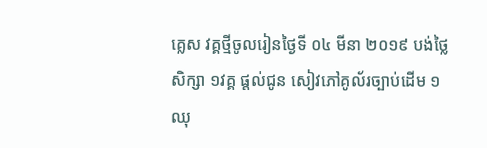គ្លេស វគ្គថ្មីចូលរៀនថ្ងៃទី ០៤ មីនា ២០១៩ បង់ថ្លៃសិក្សា ១វគ្គ ផ្តល់ជូន សៀវភៅគូល័រច្បាប់ដើម ១ឈុ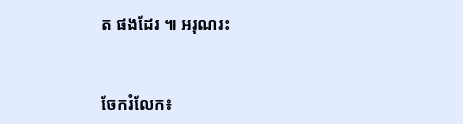ត ផងដែរ ៕ អរុណរះ


ចែករំលែក៖